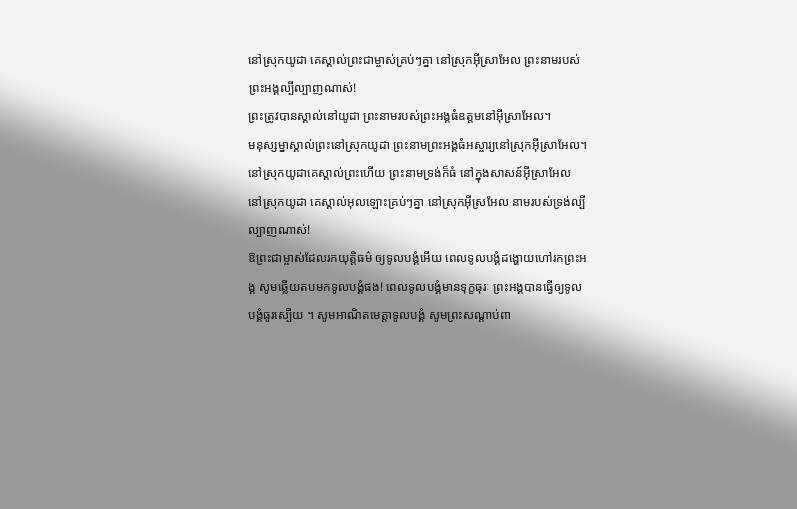នៅស្រុកយូដា គេស្គាល់ព្រះជាម្ចាស់គ្រប់ៗគ្នា នៅស្រុកអ៊ីស្រាអែល ព្រះនាមរបស់ព្រះអង្គល្បីល្បាញណាស់!
ព្រះត្រូវបានស្គាល់នៅយូដា ព្រះនាមរបស់ព្រះអង្គធំឧត្ដមនៅអ៊ីស្រាអែល។
មនុស្សម្នាស្គាល់ព្រះនៅស្រុកយូដា ព្រះនាមព្រះអង្គធំអស្ចារ្យនៅស្រុកអ៊ីស្រាអែល។
នៅស្រុកយូដាគេស្គាល់ព្រះហើយ ព្រះនាមទ្រង់ក៏ធំ នៅក្នុងសាសន៍អ៊ីស្រាអែល
នៅស្រុកយូដា គេស្គាល់អុលឡោះគ្រប់ៗគ្នា នៅស្រុកអ៊ីស្រអែល នាមរបស់ទ្រង់ល្បីល្បាញណាស់!
ឱព្រះជាម្ចាស់ដែលរកយុត្តិធម៌ ឲ្យទូលបង្គំអើយ ពេលទូលបង្គំដង្ហោយហៅរកព្រះអង្គ សូមឆ្លើយតបមកទូលបង្គំផង! ពេលទូលបង្គំមានទុក្ខធុរៈ ព្រះអង្គបានធ្វើឲ្យទូលបង្គំធូរស្បើយ ។ សូមអាណិតមេត្តាទូលបង្គំ សូមព្រះសណ្ដាប់ពា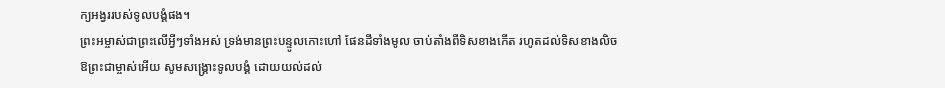ក្យអង្វររបស់ទូលបង្គំផង។
ព្រះអម្ចាស់ជាព្រះលើអ្វីៗទាំងអស់ ទ្រង់មានព្រះបន្ទូលកោះហៅ ផែនដីទាំងមូល ចាប់តាំងពីទិសខាងកើត រហូតដល់ទិសខាងលិច
ឱព្រះជាម្ចាស់អើយ សូមសង្គ្រោះទូលបង្គំ ដោយយល់ដល់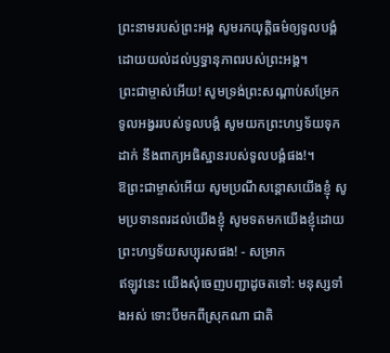ព្រះនាមរបស់ព្រះអង្គ សូមរកយុត្តិធម៌ឲ្យទូលបង្គំ ដោយយល់ដល់ឫទ្ធានុភាពរបស់ព្រះអង្គ។
ព្រះជាម្ចាស់អើយ! សូមទ្រង់ព្រះសណ្ដាប់សម្រែក ទូលអង្វររបស់ទូលបង្គំ សូមយកព្រះហឫទ័យទុកដាក់ នឹងពាក្យអធិស្ឋានរបស់ទូលបង្គំផង!។
ឱព្រះជាម្ចាស់អើយ សូមប្រណីសន្ដោសយើងខ្ញុំ សូមប្រទានពរដល់យើងខ្ញុំ សូមទតមកយើងខ្ញុំដោយ ព្រះហឫទ័យសប្បុរសផង! - សម្រាក
ឥឡូវនេះ យើងសុំចេញបញ្ជាដូចតទៅ: មនុស្សទាំងអស់ ទោះបីមកពីស្រុកណា ជាតិ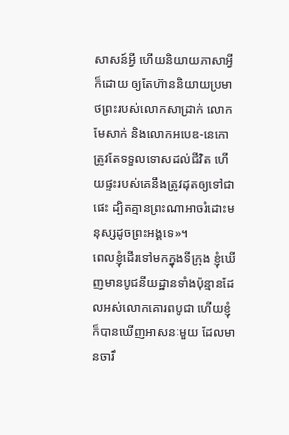សាសន៍អ្វី ហើយនិយាយភាសាអ្វីក៏ដោយ ឲ្យតែហ៊ាននិយាយប្រមាថព្រះរបស់លោកសាដ្រាក់ លោកមែសាក់ និងលោកអបេឌ-នេកោ ត្រូវតែទទួលទោសដល់ជីវិត ហើយផ្ទះរបស់គេនឹងត្រូវដុតឲ្យទៅជាផេះ ដ្បិតគ្មានព្រះណាអាចរំដោះមនុស្សដូចព្រះអង្គទេ»។
ពេលខ្ញុំដើរទៅមកក្នុងទីក្រុង ខ្ញុំឃើញមានបូជនីយដ្ឋានទាំងប៉ុន្មានដែលអស់លោកគោរពបូជា ហើយខ្ញុំក៏បានឃើញអាសនៈមួយ ដែលមានចារឹ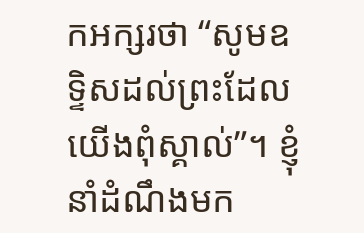កអក្សរថា “សូមឧទ្ទិសដល់ព្រះដែលយើងពុំស្គាល់”។ ខ្ញុំនាំដំណឹងមក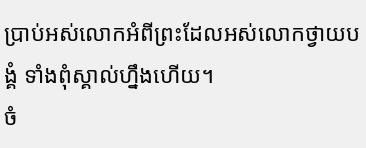ប្រាប់អស់លោកអំពីព្រះដែលអស់លោកថ្វាយបង្គំ ទាំងពុំស្គាល់ហ្នឹងហើយ។
ចំ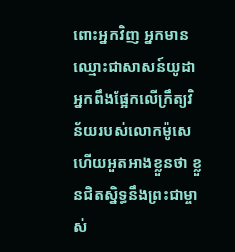ពោះអ្នកវិញ អ្នកមានឈ្មោះជាសាសន៍យូដា អ្នកពឹងផ្អែកលើក្រឹត្យវិន័យរបស់លោកម៉ូសេ ហើយអួតអាងខ្លួនថា ខ្លួនជិតស្និទ្ធនឹងព្រះជាម្ចាស់